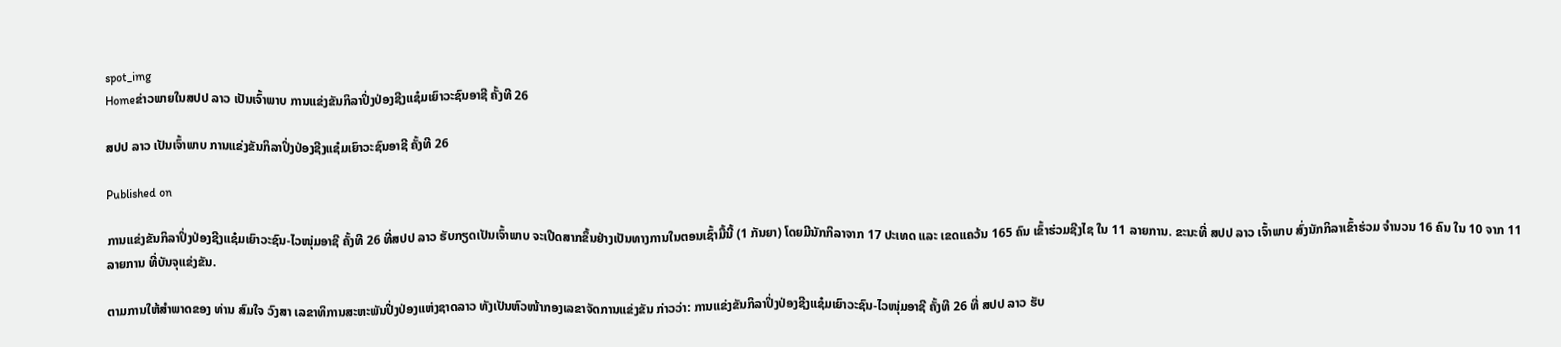spot_img
Homeຂ່າວພາຍໃນສປປ ລາວ ເປັນເຈົ້າພາບ ການແຂ່ງຂັນກິລາປິ່ງປ່ອງຊີງແຊ໋ມເຍົາວະຊົນອາຊີ ຄັ້ງທີ 26

ສປປ ລາວ ເປັນເຈົ້າພາບ ການແຂ່ງຂັນກິລາປິ່ງປ່ອງຊີງແຊ໋ມເຍົາວະຊົນອາຊີ ຄັ້ງທີ 26

Published on

ການແຂ່ງຂັນກິລາປິ່ງປ່ອງຊີງແຊ໋ມເຍົາວະຊົນ-ໄວໜຸ່ມອາຊີ ຄັ້ງທີ 26 ທີ່ສປປ ລາວ ຮັບກຽດເປັນເຈົ້າພາບ ຈະເປີດສາກຂຶ້ນຢ່າງເປັນທາງການໃນຕອນເຊົ້າມື້ນີ້ (1 ກັນຍາ) ໂດຍມີນັກກິລາຈາກ 17 ປະເທດ ແລະ ເຂດແຄວ້ນ 165 ຄົນ ເຂົ້າຮ່ວມຊີງໄຊ ໃນ 11 ລາຍການ. ຂະນະທີ່ ສປປ ລາວ ເຈົ້າພາບ ສົ່ງນັກກິລາເຂົ້າຮ່ວມ ຈຳນວນ 16 ຄົນ ໃນ 10 ຈາກ 11 ລາຍການ ທີ່ບັນຈຸແຂ່ງຂັນ.

ຕາມການໃຫ້ສຳພາດຂອງ ທ່ານ ສົມໃຈ ວົງສາ ເລຂາທິການສະຫະພັນປິ່ງປ່ອງແຫ່ງຊາດລາວ ທັງເປັນຫົວໜ້າກອງເລຂາຈັດການແຂ່ງຂັນ ກ່າວວ່າ: ການແຂ່ງຂັນກິລາປິ່ງປ່ອງຊີງແຊ໋ມເຍົາວະຊົນ-ໄວໜຸ່ມອາຊີ ຄັ້ງທີ 26 ທີ່ ສປປ ລາວ ຮັບ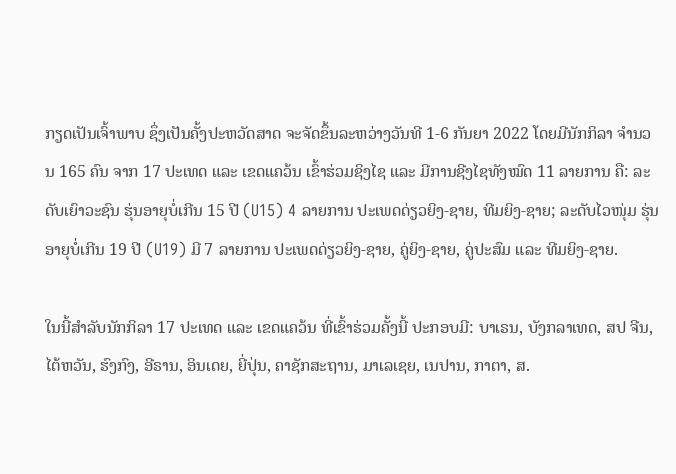ກຽດເປັນເຈົ້າພາບ ຊຶ່ງເປັນຄັ້ງປະຫວັດສາດ ຈະຈັດຂຶ້ນລະຫວ່າງວັນທີ 1-6 ກັນຍາ 2022 ໂດຍມີນັກກິລາ ຈຳນວນ 165 ຄົນ ຈາກ 17 ປະເທດ ແລະ ເຂດແຄວ້ນ ເຂົ້າຮ່ວມຊິງໄຊ ແລະ ມີການຊີງໄຊທັງໝົດ 11 ລາຍການ ຄື: ລະດັບເຍົາວະຊົນ ຮຸ່ນອາຍຸບໍ່ເກີນ 15 ປີ (U15) 4 ລາຍການ ປະເພດດ່ຽວຍິງ-ຊາຍ, ທີມຍິງ-ຊາຍ; ລະດັບໄວໜຸ່ມ ຮຸ່ນອາຍຸບໍ່ເກີນ 19 ປີ (U19) ມີ 7 ລາຍການ ປະເພດດ່ຽວຍິງ-ຊາຍ, ຄູ່ຍິງ-ຊາຍ, ຄູ່ປະສົມ ແລະ ທີມຍິງ-ຊາຍ.

ໃນນີ້ສຳລັບນັກກິລາ 17 ປະເທດ ແລະ ເຂດແຄວ້ນ ທີ່ເຂົ້າຮ່ວມຄັ້ງນີ້ ປະກອບມີ: ບາເຣນ, ບັງກລາເທດ, ສປ ຈີນ, ໄຕ້ຫວັນ, ຮົງກົງ, ອີຣານ, ອິນເດຍ, ຍີ່ປຸ່ນ, ຄາຊັກສະຖານ, ມາເລເຊຍ, ເນປານ, ກາຕາ, ສ.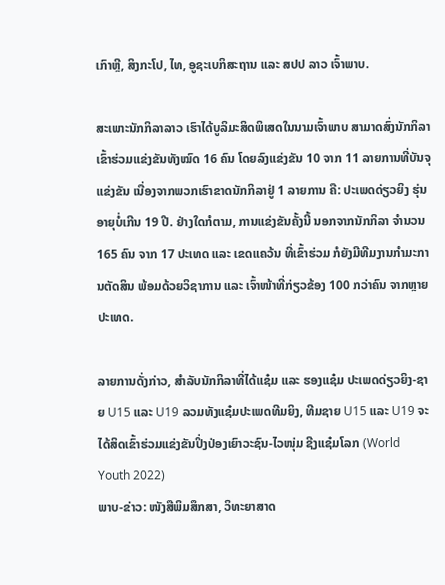ເກົາຫຼີ, ສິງກະໂປ, ໄທ, ອູຊະເບກິສະຖານ ແລະ ສປປ ລາວ ເຈົ້າພາບ.

ສະເພາະນັກກິລາລາວ ເຮົາໄດ້ບູລິມະສິດພິເສດໃນນາມເຈົ້າພາບ ສາມາດສົ່ງນັກກິລາເຂົ້າຮ່ວມແຂ່ງຂັນທັງໝົດ 16 ຄົນ ໂດຍລົງແຂ່ງຂັນ 10 ຈາກ 11 ລາຍການທີ່ບັນຈຸແຂ່ງຂັນ ເນື່ອງຈາກພວກເຮົາຂາດນັກກິລາຢູ່ 1 ລາຍການ ຄື: ປະເພດດ່ຽວຍິງ ຮຸ່ນອາຍຸບໍ່ເກີນ 19 ປີ. ຢ່າງໃດກໍຕາມ, ການແຂ່ງຂັນຄັ້ງນີ້ ນອກຈາກນັກກິລາ ຈຳນວນ 165 ຄົນ ຈາກ 17 ປະເທດ ແລະ ເຂດແຄວ້ນ ທີ່ເຂົ້າຮ່ວມ ກໍຍັງມີທີມງານກຳມະການຕັດສິນ ພ້ອມດ້ວຍວິຊາການ ແລະ ເຈົ້າໜ້າທີ່ກ່ຽວຂ້ອງ 100 ກວ່າຄົນ ຈາກຫຼາຍປະເທດ.

ລາຍການດັ່ງກ່າວ, ສຳລັບນັກກິລາທີ່ໄດ້ແຊ໋ມ ແລະ ຮອງແຊ໋ມ ປະເພດດ່ຽວຍິງ-ຊາຍ U15 ແລະ U19 ລວມທັງແຊ໋ມປະເພດທີມຍິງ, ທີມຊາຍ U15 ແລະ U19 ຈະໄດ້ສິດເຂົ້າຮ່ວມແຂ່ງຂັນປິ່ງປ່ອງເຍົາວະຊົນ-ໄວໜຸ່ມ ຊີງແຊ໋ມໂລກ (World Youth 2022)
ພາບ-ຂ່າວ: ໜັງສືພິມສຶກສາ, ວິທະຍາສາດ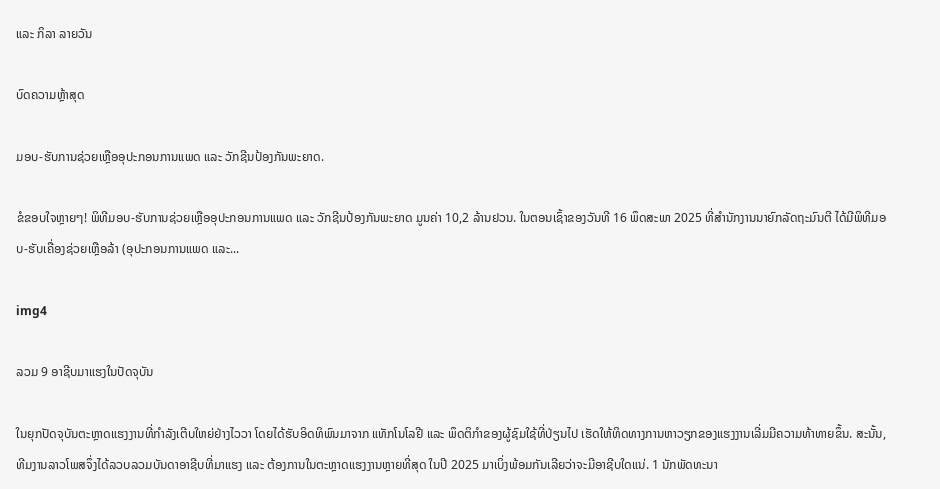ແລະ ກິລາ ລາຍວັນ

ບົດຄວາມຫຼ້າສຸດ

ມອບ-ຮັບການຊ່ວຍເຫຼືອອຸປະກອນການແພດ ແລະ ວັກຊີນປ້ອງກັນພະຍາດ.

ຂໍຂອບໃຈຫຼາຍໆ! ພິທີມອບ-ຮັບການຊ່ວຍເຫຼືອອຸປະກອນການແພດ ແລະ ວັກຊີນປ້ອງກັນພະຍາດ ມູນຄ່າ 10,2 ລ້ານຢວນ. ໃນຕອນເຊົ້າຂອງວັນທີ 16 ພຶດສະພາ 2025 ທີ່ສຳນັກງານນາຍົກລັດຖະມົນຕີ ໄດ້ມີພິທີມອບ-ຮັບເຄື່ອງຊ່ວຍເຫຼືອລ້າ (ອຸປະກອນການແພດ ແລະ...

img4

ລວມ 9 ອາຊີບມາແຮງໃນປັດຈຸບັນ

ໃນຍຸກປັດຈຸບັນຕະຫຼາດແຮງງານທີ່ກຳລັງເຕີບໃຫຍ່ຢ່າງໄວວາ ໂດຍໄດ້ຮັບອິດທິພົນມາຈາກ ແທັກໂນໂລຢີ ແລະ ພຶດຕິກຳຂອງຜູ້ຊົມໃຊ້ທີ່ປ່ຽນໄປ ເຮັດໃຫ້ທິດທາງການຫາວຽກຂອງແຮງງານເລີ່ມມີຄວາມທ້າທາຍຂຶ້ນ. ສະນັ້ນ, ທີມງານລາວໂພສຈຶ່ງໄດ້ລວບລວມບັນດາອາຊີບທີ່ມາແຮງ ແລະ ຕ້ອງການໃນຕະຫຼາດແຮງງານຫຼາຍທີ່ສຸດ ໃນປີ 2025 ມາເບິ່ງພ້ອມກັນເລີຍວ່າຈະມີອາຊີບໃດແນ່. 1 ນັກພັດທະນາ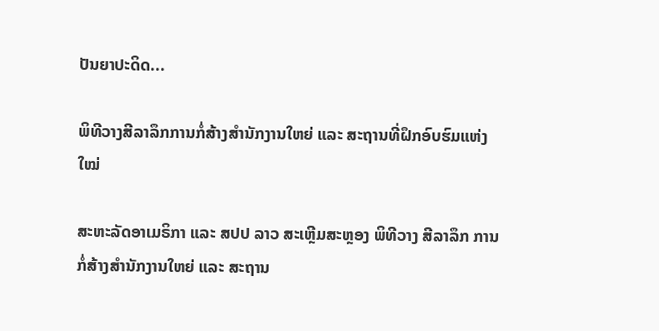ປັນຍາປະດິດ...

ພິທີວາງສີລາລຶກການກໍ່ສ້າງສໍານັກງານໃຫຍ່ ແລະ ສະຖານທີ່ຝຶກອົບຮົມແຫ່ງໃໝ່

ສະຫະລັດອາເມຣິກາ ແລະ ສປປ ລາວ ສະເຫຼີມສະຫຼອງ ພິທີວາງ ສີລາລຶກ ການກໍ່ສ້າງສໍານັກງານໃຫຍ່ ແລະ ສະຖານ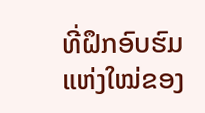ທີ່ຝຶກອົບຮົມ ແຫ່ງໃໝ່ຂອງ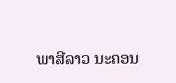ພາສີລາວ ນະຄອນ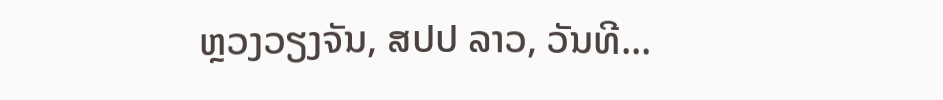ຫຼວງວຽງຈັນ, ສປປ ລາວ, ວັນທີ...